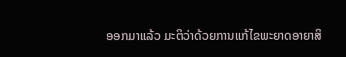ອອກມາແລ້ວ ມະຕິວ່າດ້ວຍການແກ້ໄຂພະຍາດອາຍາສິ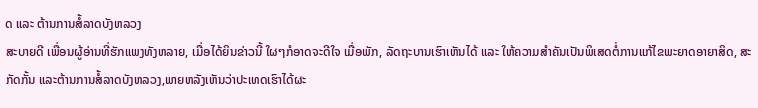ດ ແລະ ຕ້ານການສໍ້ລາດບັງຫລວງ
ສະບາຍດີ ເພື່ອນຜູ້ອ່ານທີ່ຮັກແພງທັງຫລາຍ, ເມື່ອໄດ້ຍິນຂ່າວນີ້ ໃຜໆກໍອາດຈະດີໃຈ ເມື່ອພັກ, ລັດຖະບານເຮົາເຫັນໄດ້ ແລະ ໃຫ້ຄວາມສຳຄັນເປັນພິເສດຕໍ່ການແກ້ໄຂພະຍາດອາຍາສິດ, ສະກັດກັ້ນ ແລະຕ້ານການສໍ້ລາດບັງຫລວງ,ພາຍຫລັງເຫັນວ່າປະເທດເຮົາໄດ້ຜະ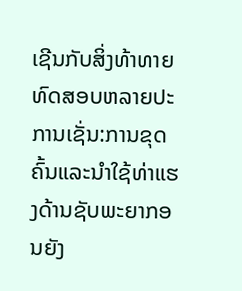ເຊີນກັບສິ່ງທ້າທາຍທົດສອບຫລາຍປະການເຊັ່ນ:ການຂຸດຄົ້ນແລະນຳໃຊ້ທ່າແຮງດ້ານຊັບພະຍາກອນຍັງ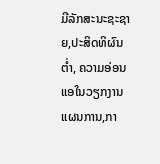ມີລັກສະນະຊະຊາຍ,ປະສິດທິຜົນຕໍ່າ, ຄວາມອ່ອນແອໃນວຽກງານແຜນການ,ກາ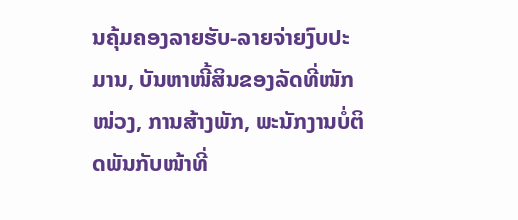ນຄຸ້ມຄອງລາຍຮັບ-ລາຍຈ່າຍງົບປະມານ, ບັນຫາໜີ້ສິນຂອງລັດທີ່ໜັກໜ່ວງ, ການສ້າງພັກ, ພະນັກງານບໍ່ຕິດພັນກັບໜ້າທີ່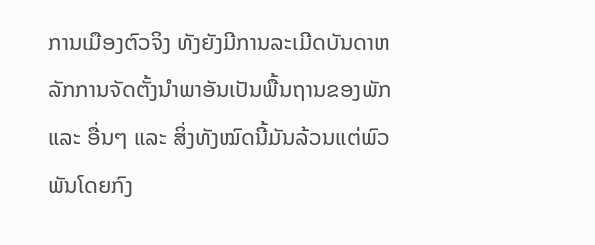ການເມືອງຕົວຈິງ ທັງຍັງມີການລະເມີດບັນດາຫລັກການຈັດຕັ້ງນຳພາອັນເປັນພື້ນຖານຂອງພັກ ແລະ ອື່ນໆ ແລະ ສິ່ງທັງໝົດນີ້ມັນລ້ວນແຕ່ພົວພັນໂດຍກົງ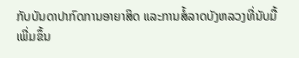ກັບບັນດາປາກົດການອາຍາສິດ ແລະການສໍ້ລາດບັງຫລວງທີ່ນັບມື້ເພີ່ມຂຶ້ນ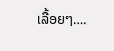ເລື້ອຍໆ….